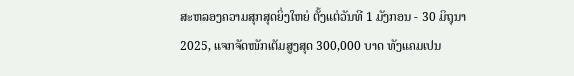ສະຫລອງຄວາມສຸກສຸດຍິ່ງໃຫຍ່ ຕັ້ງແຕ່ວັນທີ 1 ມັງກອນ - 30 ມິຖຸນາ 2025, ແຈກຈັດໜັກເຕັມສູງສຸດ 300,000 ບາດ ທັງແຄມເປນ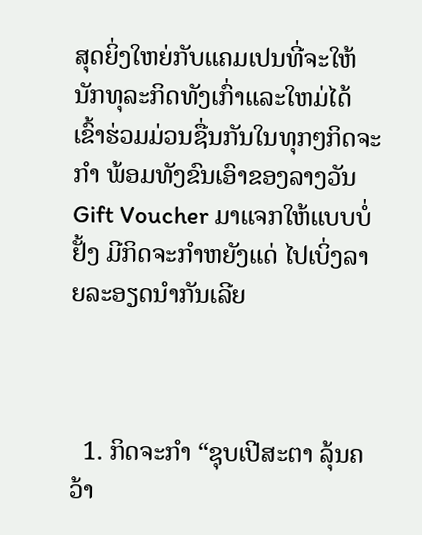ສຸດຍິ່ງໃຫຍ່ກັບແຄມເປນທີ່ຈະໃຫ້ນັກທຸລະກິດທັງເກົ່າແລະໃຫມ່ໄດ້ເຂົ້າຮ່ວມມ່ວນຊື່ນກັນໃນທຸກໆກິດຈະກໍາ ພ້ອມທັງຂົນເອົາຂອງລາງວັນ Gift Voucher ມາແຈກໃຫ້ແບບບໍ່ຢັ້ງ ມີກິດຈະກຳຫຍັງແດ່ ໄປເບິ່ງລາຍລະອຽດນຳກັນເລີຍ



  1. ກິດຈະກຳ “ຊຸບເປີສະຕາ ລຸ້ນຄວ້າ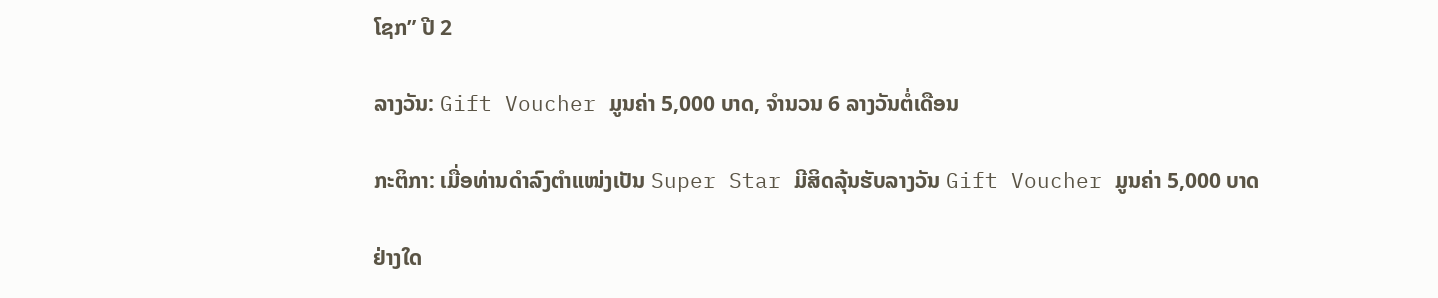ໂຊກ” ປີ 2

ລາງວັນ: Gift Voucher ມູນຄ່າ 5,000 ບາດ, ຈຳນວນ 6 ລາງວັນຕໍ່ເດືອນ

ກະຕິກາ: ເມື່ອທ່ານດຳລົງຕໍາແໜ່ງເປັນ Super Star ມີສິດລຸ້ນຮັບລາງວັນ Gift Voucher ມູນຄ່າ 5,000 ບາດ

ຢ່າງໃດ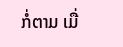ກໍ່ຕາມ ເມື່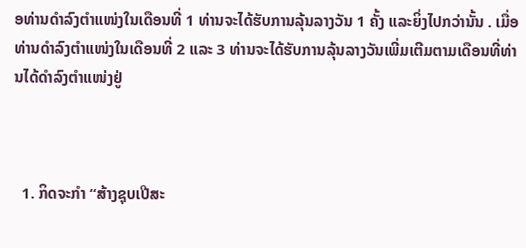ອທ່ານດຳລົງຕໍາແໜ່ງໃນເດືອນທີ່ 1 ທ່ານຈະໄດ້ຮັບການລຸ້ນລາງວັນ 1 ຄັ້ງ ແລະຍິ່ງໄປກວ່ານັ້ນ . ເມື່ອທ່ານດຳລົງຕຳແໜ່ງໃນເດືອນທີ່ 2 ແລະ 3 ທ່ານຈະໄດ້ຮັບການລຸ້ນລາງວັນເພີ່ມເຕີມຕາມເດືອນທີ່ທ່ານໄດ້ດຳລົງຕຳແໜ່ງຢູ່



  1. ກິດຈະກຳ “ສ້າງຊຸບເປີສະ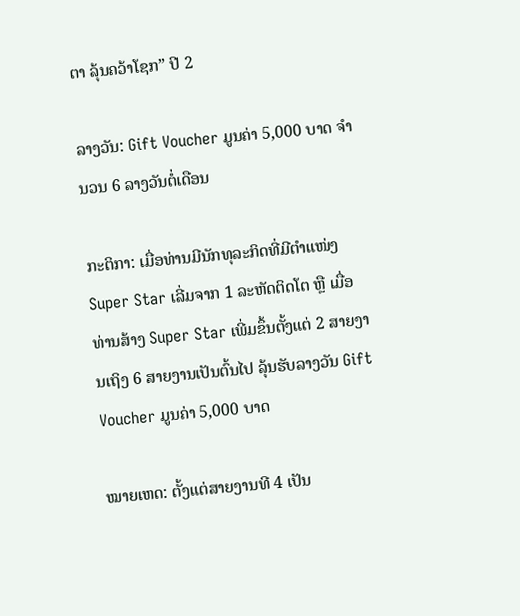ຕາ ລຸ້ນຄວ້າໂຊກ” ປີ 2

ລາງວັນ: Gift Voucher ມູນຄ່າ 5,000 ບາດ ຈຳນວນ 6 ລາງວັນຕໍ່ເດືອນ

ກະຕິກາ: ເມື່ອທ່ານມີນັກທຸລະກິດທີ່ມີຕໍາແໜ່ງ Super Star ເລີ່ມຈາກ 1 ລະຫັດຕິດໂຕ ຫຼື ເມື່ອທ່ານສ້າງ Super Star ເພີ່ມຂຶ້ນຕັ້ງແຕ່ 2 ສາຍງານເຖິງ 6 ສາຍງານເປັນຕົ້ນໄປ ລຸ້ນຮັບລາງວັນ Gift Voucher ມູນຄ່າ 5,000 ບາດ

ໝາຍເຫດ: ຕັ້ງແຕ່ສາຍງານທີ 4 ເປັນ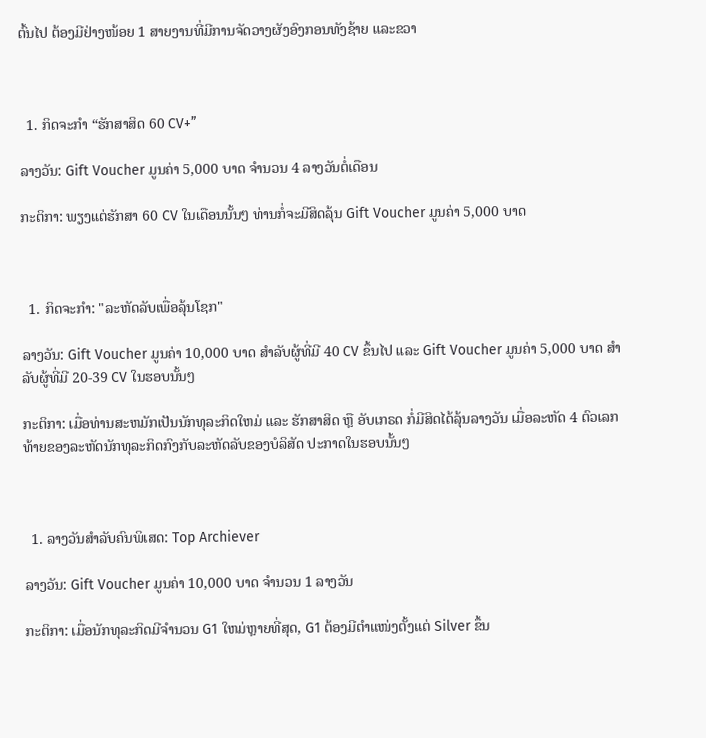ຕົ້ນໄປ ຕ້ອງມີຢ່າງໜ້ອຍ 1 ສາຍງານທີ່ມີການຈັດວາງຜັງອົງກອນທັງຊ້າຍ ແລະຂວາ



  1. ກິດຈະກຳ “ຮັກສາສິດ 60 CV+”

ລາງວັນ: Gift Voucher ມູນຄ່າ 5,000 ບາດ ຈຳນວນ 4 ລາງວັນຕໍ່ເດືອນ

ກະຕິກາ: ພຽງແຕ່ຮັກສາ 60 CV ໃນເດືອນນັ້ນໆ ທ່ານກໍ່ຈະມີສິດລຸ້ນ Gift Voucher ມູນຄ່າ 5,000 ບາດ



  1. ກິດຈະກໍາ: "ລະຫັດລັບເພື່ອລຸ້ນໂຊກ"

ລາງວັນ: Gift Voucher ມູນຄ່າ 10,000 ບາດ ສໍາລັບຜູ້ທີ່ມີ 40 CV ຂຶ້ນໄປ ແລະ Gift Voucher ມູນຄ່າ 5,000 ບາດ ສໍາລັບຜູ້ທີ່ມີ 20-39 CV ໃນຮອບນັ້ນໆ

ກະຕິກາ: ເມື່ອທ່ານສະຫມັກເປັນນັກທຸລະກິດໃຫມ່ ແລະ ຮັກສາສິດ ຫຼື ອັບເກຣດ ກໍ່ມີສິດໄດ້ລຸ້ນລາງວັນ ເມື່ອລະຫັດ 4 ຕົວເລກທ້າຍຂອງລະຫັດນັກທຸລະກິດກົງກັບລະຫັດລັບຂອງບໍລິສັດ ປະກາດໃນຮອບນັ້ນໆ



  1. ລາງວັນສໍາລັບຄົນພິເສດ: Top Archiever

ລາງວັນ: Gift Voucher ມູນຄ່າ 10,000 ບາດ ຈຳນວນ 1 ລາງວັນ

ກະຕິກາ: ເມື່ອນັກທຸລະກິດມີຈໍານວນ G1 ໃຫມ່ຫຼາຍທີ່ສຸດ, G1 ຕ້ອງມີຕຳແໜ່ງຕັ້ງແຕ່ Silver ຂຶ້ນ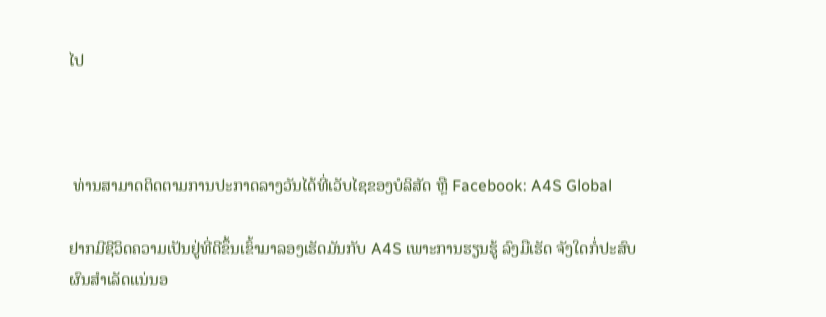ໄປ



 ທ່ານສາມາດຕິດຕາມການປະກາດລາງວັນໄດ້ທີ່ເວັບໄຊຂອງບໍລິສັດ ຫຼື Facebook: A4S Global

ຢາກມີຊີວິດຄວາມເປັນຢູ່ທີ່ດີຂຶ້ນເຂົ້າມາລອງເຮັດມັນກັບ A4S ເພາະການຮຽນຮູ້ ລົງມືເຮັດ ຈັງໃດກໍ່ປະສົບຜົນສຳເລັດແນ່ນອ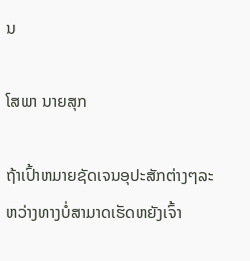ນ

ໂສພາ ນາຍສຸກ

ຖ້າເປົ້າຫມາຍຊັດເຈນອຸປະສັກຕ່າງໆລະຫວ່າງທາງບໍ່ສາມາດເຮັດຫຍັງເຈົ້າ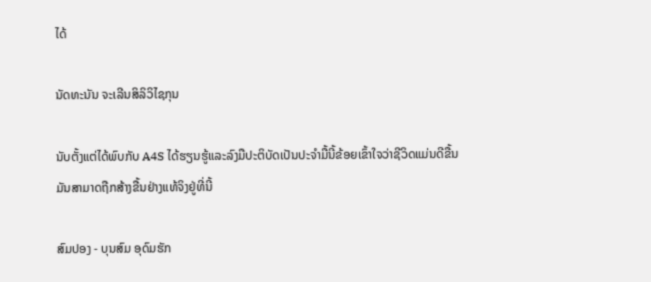ໄດ້

ນັດທະນັນ ຈະເລີນສິລິວິໄຊກຸນ

ນັບຕັ້ງແຕ່ໄດ້ພົບກັບ A4S ໄດ້ຮຽນຮູ້ແລະລົງມືປະຕິບັດເປັນປະຈໍາມື້ນີ້ຂ້ອຍເຂົ້າໃຈວ່າຊີວິດແມ່ນດີຂື້ນມັນສາມາດຖືກສ້າງຂື້ນຢ່າງແທ້ຈິງຢູ່ທີ່ນີ້

ສົມປອງ - ບຸນສົມ ອຸດົມຮັກ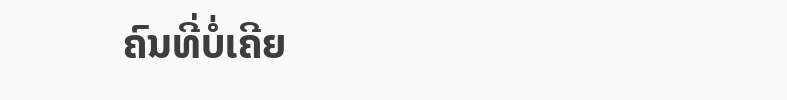ຄົນທີ່ບໍ່ເຄີຍ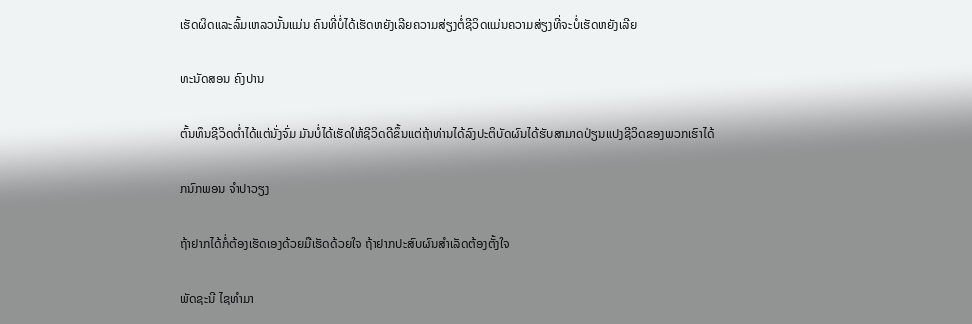ເຮັດຜິດແລະລົ້ມເຫລວນັ້ນແມ່ນ ຄົນທີ່ບໍ່ໄດ້ເຮັດຫຍັງເລີຍຄວາມສ່ຽງຕໍ່ຊີວິດແມ່ນຄວາມສ່ຽງທີ່ຈະບໍ່ເຮັດຫຍັງເລີຍ

ທະນັດສອນ ຄົງປານ

ຕົ້ນທຶນຊີວິດຕ່ຳໄດ້ແຕ່ນັ່ງຈົ່ມ ມັນບໍ່ໄດ້ເຮັດໃຫ້ຊີວິດດີຂຶ້ນແຕ່ຖ້າທ່ານໄດ້ລົງປະຕິບັດຜົນໄດ້ຮັບສາມາດປ່ຽນແປງຊີວິດຂອງພວກເຮົາໄດ້

ກນົກພອນ ຈຳປາວຽງ

ຖ້າຢາກໄດ້ກໍ່ຕ້ອງເຮັດເອງດ້ວຍມືເຮັດດ້ວຍໃຈ ຖ້າຢາກປະສົບຜົນສຳເລັດຕ້ອງຕັ້ງໃຈ

ພັດຊະນີ ໄຊທຳມາ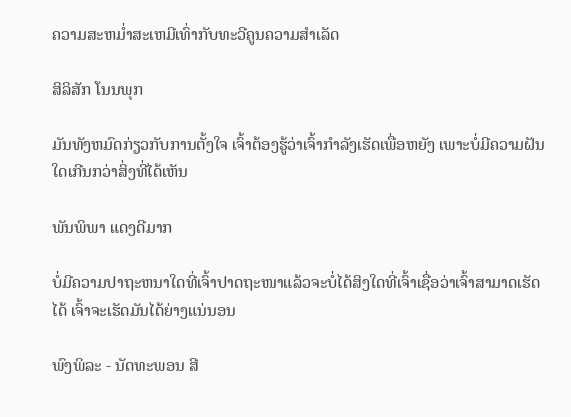ຄວາມສະຫມ່ຳສະເຫມີເທົ່າກັບທະວີຄູນຄວາມສໍາເລັດ

ສິລິສັກ ໂນນພຸກ

ມັນທັງຫມົດກ່ຽວກັບການຕັ້ງໃຈ ເຈົ້າຕ້ອງຮູ້ວ່າເຈົ້າກຳລັງເຮັດເພື່ອຫຍັງ ເພາະບໍ່ມີຄວາມຝັນໃດເກີນກວ່າສິ່ງທີ່ໄດ້ເຫັນ

ພັນພິພາ ແດງດີມາກ

ບໍ່ມີຄວາມປາຖະຫນາໃດທີ່ເຈົ້າປາດຖະໜາແລ້ວຈະບໍ່ໄດ້ສິງໃດທີ່ເຈົ້າເຊື່ອວ່າເຈົ້າສາມາດເຮັດໄດ້ ເຈົ້າຈະເຮັດມັນໄດ້ຍ່າງແນ່ນອນ

ພົງພິລະ - ນັດທະພອນ ສີ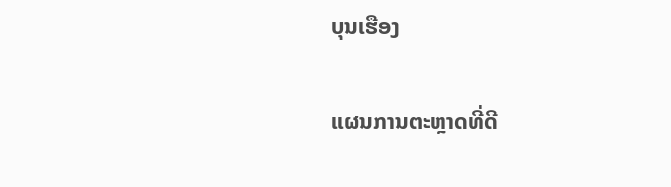ບຸນເຮືອງ

ແຜນການຕະຫຼາດທີ່ດີ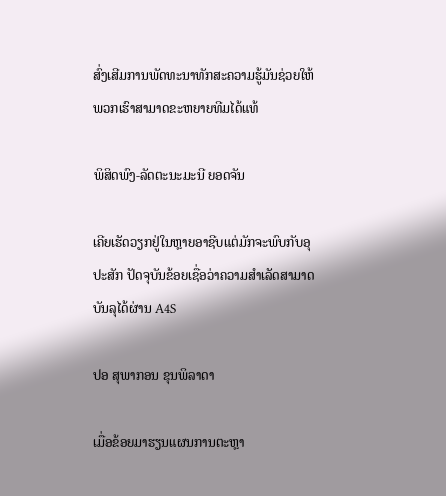ສົ່ງເສີມການພັດທະນາທັກສະຄວາມຮູ້ມັນຊ່ວຍໃຫ້ພວກເຮົາສາມາດຂະຫຍາຍທີມໄດ້ແທ້

ພິສິດພົງ-ລັດຕະນະມະນີ ຍອດຈັນ

ເຄີຍເຮັດວຽກຢູ່ໃນຫຼາຍອາຊີບແຕ່ມັກຈະພົບກັບອຸປະສັກ ປັດຈຸບັນຂ້ອຍເຊື່ອວ່າຄວາມສໍາເລັດສາມາດບັນລຸໄດ້ຜ່ານ A4S

ປອ ສຸພາກອນ ຂຸນພິລາດາ

ເມື່ອຂ້ອຍມາຮຽນແຜນການຕະຫຼາ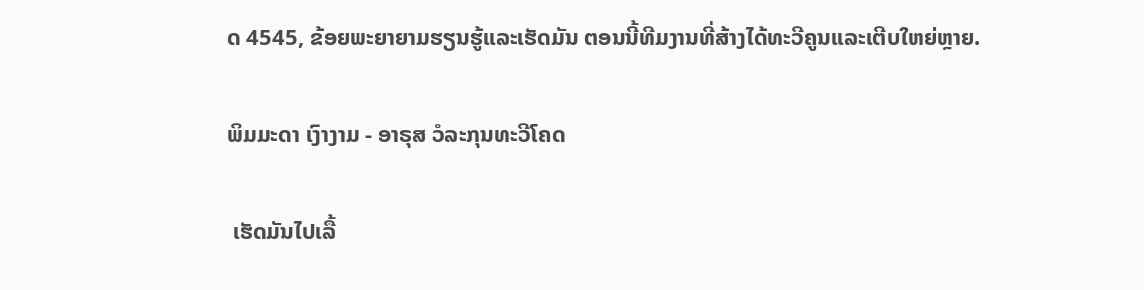ດ 4545, ຂ້ອຍພະຍາຍາມຮຽນຮູ້ແລະເຮັດມັນ ຕອນນີ້ທີມງານທີ່ສ້າງໄດ້ທະວີຄູນແລະເຕີບໃຫຍ່ຫຼາຍ.

ພິມມະດາ ເງົາງາມ - ອາຣຸສ ວໍລະກຸນທະວີໂຄດ

 ເຮັດມັນໄປເລື້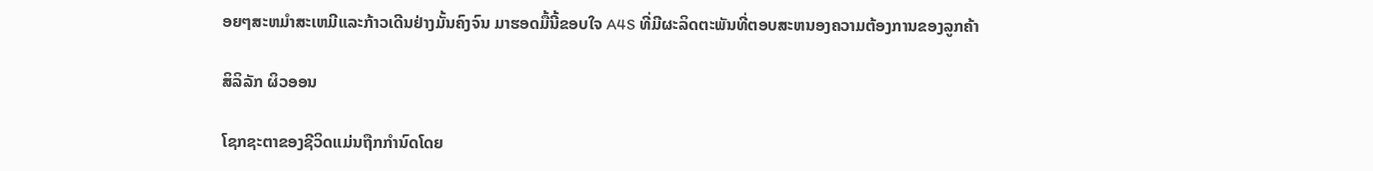ອຍໆສະຫມຳສະເຫມີແລະກ້າວເດີນຢ່າງມັ້ນຄົງຈົນ ມາຮອດມື້ນີ້ຂອບໃຈ A4S ທີ່ມີຜະລິດຕະພັນທີ່ຕອບສະຫນອງຄວາມຕ້ອງການຂອງລູກຄ້າ

ສິລິລັກ ຜິວອອນ

ໂຊກຊະຕາຂອງຊີວິດແມ່ນຖືກກໍານົດໂດຍ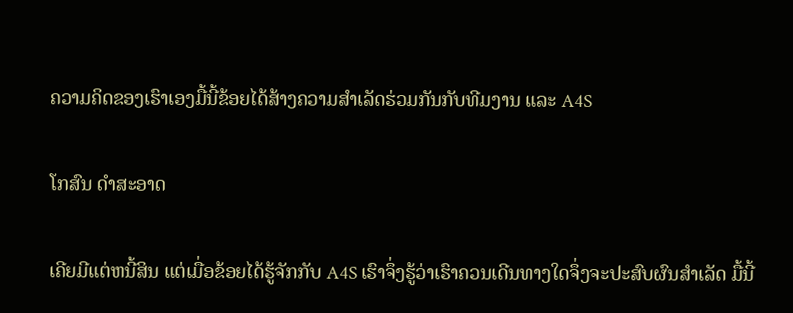ຄວາມຄິດຂອງເຮົາເອງມື້ນີ້ຂ້ອຍໄດ້ສ້າງຄວາມສໍາເລັດຮ່ວມກັນກັບທີມງານ ແລະ A4S

ໂກສົນ ດໍາສະອາດ

ເຄີຍມີແຕ່ຫນີ້ສິນ ແຕ່ເມື່ອຂ້ອຍໄດ້ຮູ້ຈັກກັບ A4S ເຮົາຈຶ່ງຮູ້ວ່າເຮົາຄວນເດີນທາງໃດຈຶ່ງຈະປະສົບຜົນສຳເລັດ ມື້ນີ້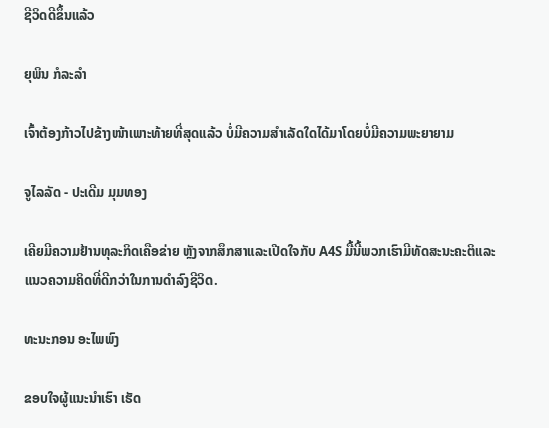ຊີວິດດີຂຶ້ນແລ້ວ

ຍຸພິນ ກໍລະລຳ

ເຈົ້າຕ້ອງກ້າວໄປຂ້າງໜ້າເພາະທ້າຍທີ່ສຸດແລ້ວ ບໍ່ມີຄວາມສໍາເລັດໃດໄດ້ມາໂດຍບໍ່ມີຄວາມພະຍາຍາມ

ຈູໄລລັດ - ປະເດີມ ມຸມທອງ

ເຄີຍມີຄວາມຢ້ານທຸລະກິດເຄືອຂ່າຍ ຫຼັງຈາກສຶກສາແລະເປີດໃຈກັບ A4S ມື້ນີ້ພວກເຮົາມີທັດສະນະຄະຕິແລະແນວຄວາມຄິດທີ່ດີກວ່າໃນການດໍາລົງຊີວິດ.

ທະນະກອນ ອະໄພພົງ

ຂອບໃຈຜູ້ແນະນຳເຮົາ ເຮັດ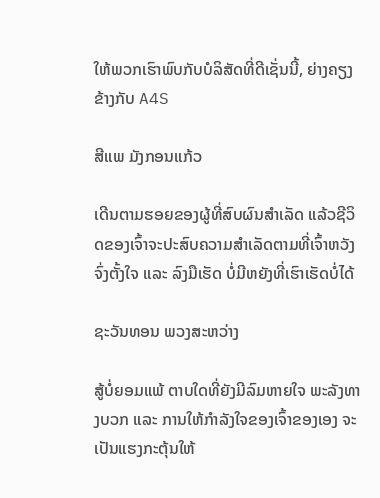ໃຫ້ພວກເຮົາພົບກັບບໍລິສັດທີ່ດີເຊັ່ນນີ້, ຍ່າງຄຽງຂ້າງກັບ A4S

ສີແພ ມັງກອນແກ້ວ

ເດີນຕາມຮອຍຂອງຜູ້ທີ່ສົບຜົນສໍາເລັດ ແລ້ວຊີວິດຂອງເຈົ້າຈະປະສົບຄວາມສຳເລັດຕາມທີ່ເຈົ້າຫວັງຈົ່ງຕັ້ງໃຈ ແລະ ລົງມືເຮັດ ບໍ່ມີຫຍັງທີ່ເຮົາເຮັດບໍ່ໄດ້

ຊະວັນທອນ ພວງສະຫວ່າງ

ສູ້ບໍ່ຍອມແພ້ ຕາບໃດທີ່ຍັງມີລົມຫາຍໃຈ ພະລັງທາງບວກ ແລະ ການໃຫ້ກຳລັງໃຈຂອງເຈົ້າຂອງເອງ ຈະເປັນແຮງກະຕຸ້ນໃຫ້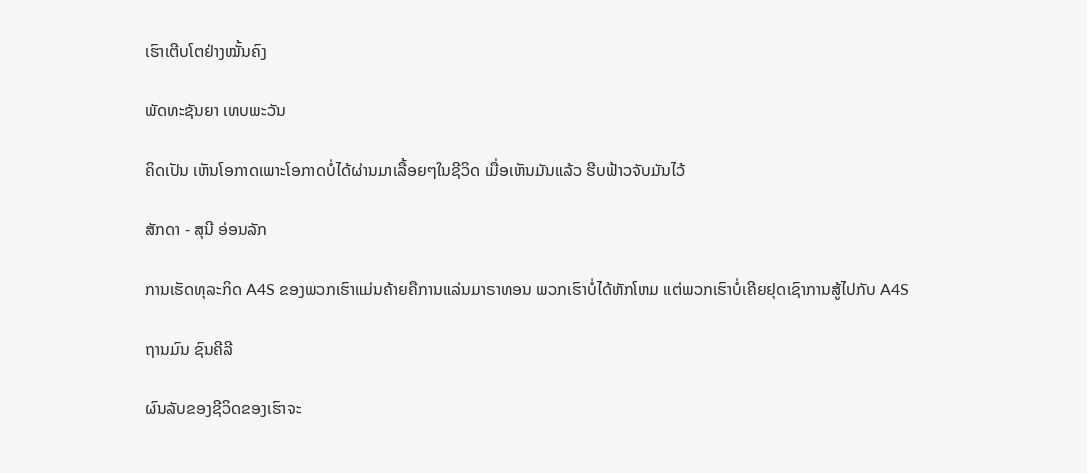ເຮົາເຕີບໂຕຢ່າງໝັ້ນຄົງ

ພັດທະຊັນຍາ ເທບພະວັນ

ຄິດເປັນ ເຫັນໂອກາດເພາະໂອກາດບໍ່ໄດ້ຜ່ານມາເລື້ອຍໆໃນຊີວິດ ເມື່ອເຫັນມັນແລ້ວ ຮີບຟ້າວຈັບມັນໄວ້

ສັກດາ - ສຸນີ ອ່ອນລັກ

ການເຮັດທຸລະກິດ A4S ຂອງພວກເຮົາແມ່ນຄ້າຍຄືການແລ່ນມາຣາທອນ ພວກເຮົາບໍ່ໄດ້ຫັກໂຫມ ແຕ່ພວກເຮົາບໍ່ເຄີຍຢຸດເຊົາການສູ້ໄປກັບ A4S

ຖານມົນ ຊົນຄີລີ

ຜົນລັບຂອງຊີວິດຂອງເຮົາຈະ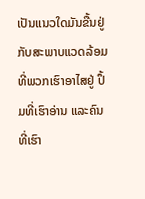ເປັນແນວໃດມັນຂື້ນຢູ່ກັບສະພາບແວດລ້ອມທີ່ພວກເຮົາອາໄສຢູ່ ປຶ້ມທີ່ເຮົາອ່ານ ແລະຄົນທີ່ເຮົາ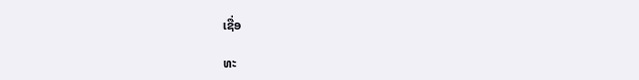ເຊື່ອ

ທະ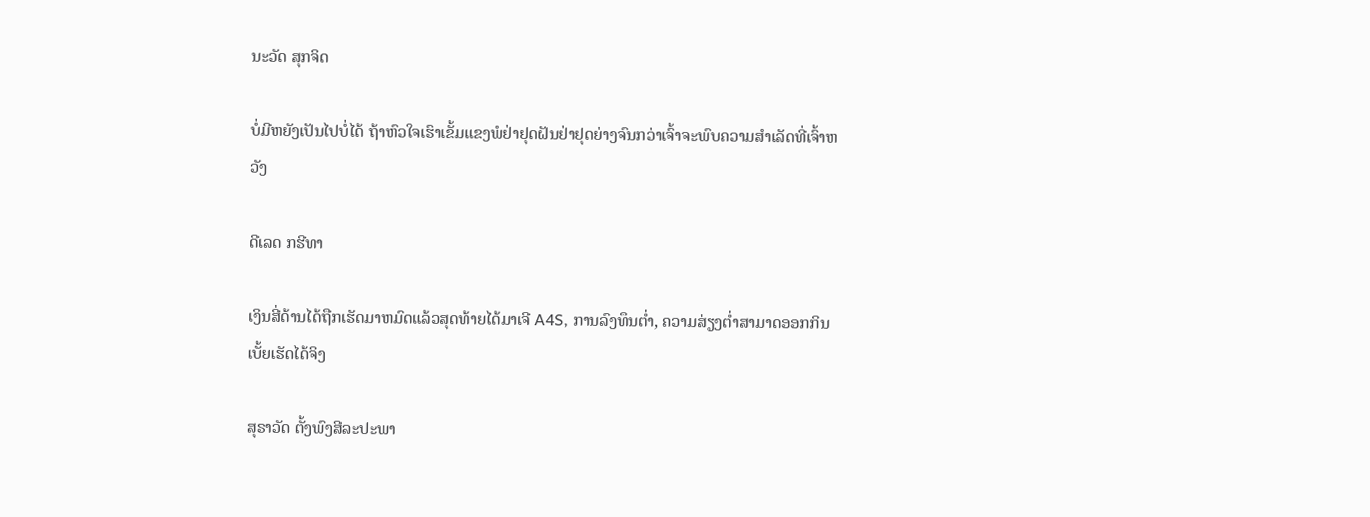ນະວັດ ສຸກຈິດ

ບໍ່ມີຫຍັງເປັນໄປບໍ່ໄດ້ ຖ້າຫົວໃຈເຮົາເຂັ້ມແຂງພໍຢ່າຢຸດຝັນຢ່າຢຸດຍ່າງຈົນກວ່າເຈົ້າຈະພົບຄວາມສຳເລັດທີ່ເຈົ້າຫວັງ

ດີເລດ ກຮີທາ

ເງິນສີ່ດ້ານໄດ້ຖືກເຮັດມາຫມົດແລ້ວສຸດທ້າຍໄດ້ມາເຈີ A4S, ການລົງທຶນຕ່ຳ, ຄວາມສ່ຽງຕ່ຳສາມາດອອກກິນເບັ້ຍເຮັດໄດ້ຈິງ

ສຸຣາວັດ ຕັ້ງພົງສີລະປະພາ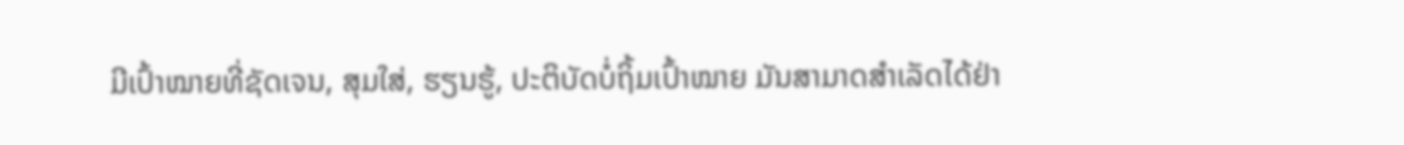ມີເປົ້າໝາຍທີ່ຊັດເຈນ, ສຸມໃສ່, ຮຽນຮູ້, ປະຕິບັດບໍ່ຖິ້ມເປົ້າໝາຍ ມັນສາມາດສໍາເລັດໄດ້ຢ່າ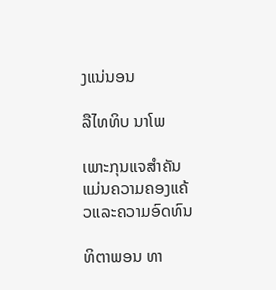ງແນ່ນອນ

ລືໄທທິບ ນາໂພ

ເພາະກຸນແຈສໍາຄັນແມ່ນຄວາມຄອງແຄ້ວແລະຄວາມອົດທົນ

ທິຕາພອນ ທາ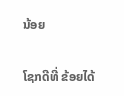ນ້ອຍ

ໂຊກດີທີ່ ຂ້ອຍໄດ້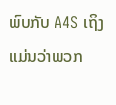ພົບກັບ A4S ເຖິງແມ່ນວ່າພວກ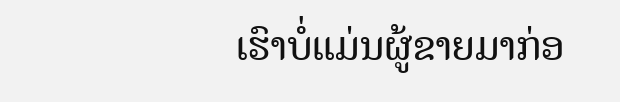ເຮົາບໍ່ແມ່ນຜູ້ຂາຍມາກ່ອ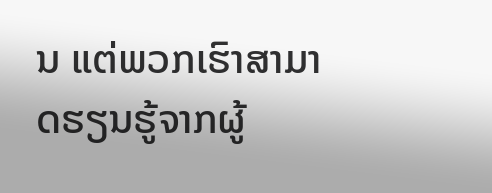ນ ແຕ່ພວກເຮົາສາມາດຮຽນຮູ້ຈາກຜູ້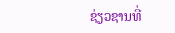ຊ່ຽວຊານທີ່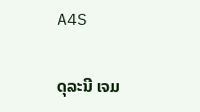A4S

ດຸລະນີ ເຈມ